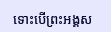ទោះបើព្រះអង្គស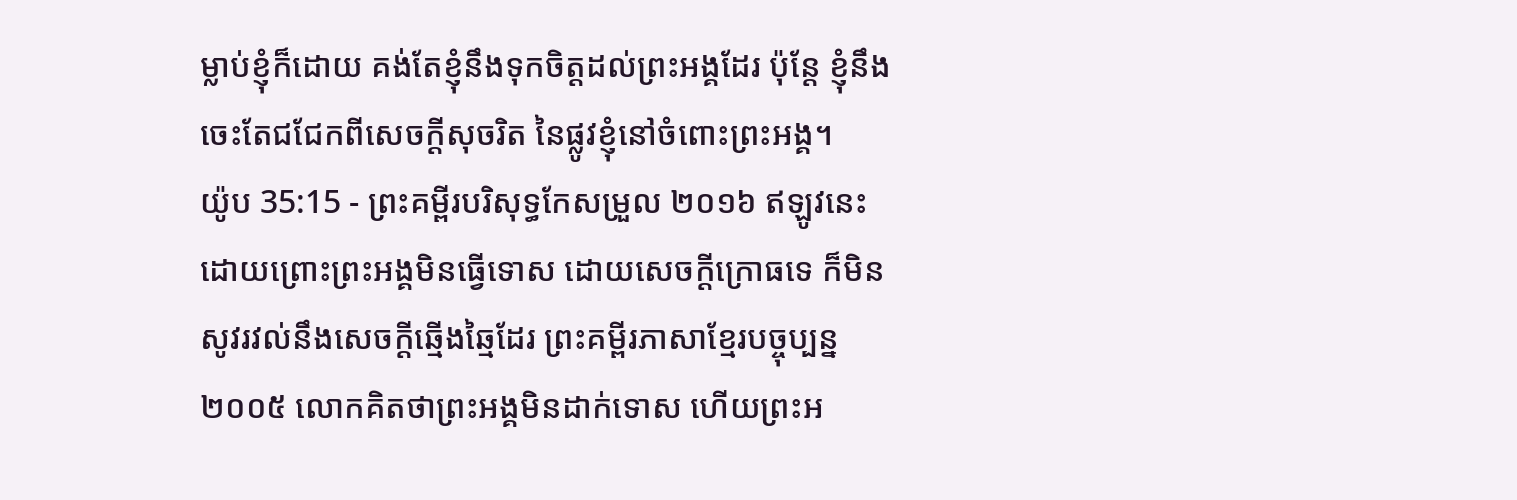ម្លាប់ខ្ញុំក៏ដោយ គង់តែខ្ញុំនឹងទុកចិត្តដល់ព្រះអង្គដែរ ប៉ុន្តែ ខ្ញុំនឹងចេះតែជជែកពីសេចក្ដីសុចរិត នៃផ្លូវខ្ញុំនៅចំពោះព្រះអង្គ។
យ៉ូប 35:15 - ព្រះគម្ពីរបរិសុទ្ធកែសម្រួល ២០១៦ ឥឡូវនេះ ដោយព្រោះព្រះអង្គមិនធ្វើទោស ដោយសេចក្ដីក្រោធទេ ក៏មិនសូវរវល់នឹងសេចក្ដីឆ្មើងឆ្មៃដែរ ព្រះគម្ពីរភាសាខ្មែរបច្ចុប្បន្ន ២០០៥ លោកគិតថាព្រះអង្គមិនដាក់ទោស ហើយព្រះអ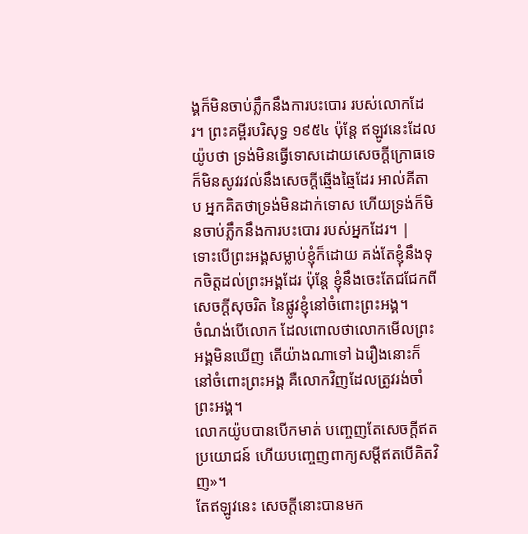ង្គក៏មិនចាប់ភ្លឹកនឹងការបះបោរ របស់លោកដែរ។ ព្រះគម្ពីរបរិសុទ្ធ ១៩៥៤ ប៉ុន្តែ ឥឡូវនេះដែលយ៉ូបថា ទ្រង់មិនធ្វើទោសដោយសេចក្ដីក្រោធទេ ក៏មិនសូវរវល់នឹងសេចក្ដីឆ្មើងឆ្មៃដែរ អាល់គីតាប អ្នកគិតថាទ្រង់មិនដាក់ទោស ហើយទ្រង់ក៏មិនចាប់ភ្លឹកនឹងការបះបោរ របស់អ្នកដែរ។ |
ទោះបើព្រះអង្គសម្លាប់ខ្ញុំក៏ដោយ គង់តែខ្ញុំនឹងទុកចិត្តដល់ព្រះអង្គដែរ ប៉ុន្តែ ខ្ញុំនឹងចេះតែជជែកពីសេចក្ដីសុចរិត នៃផ្លូវខ្ញុំនៅចំពោះព្រះអង្គ។
ចំណង់បើលោក ដែលពោលថាលោកមើលព្រះអង្គមិនឃើញ តើយ៉ាងណាទៅ ឯរឿងនោះក៏នៅចំពោះព្រះអង្គ គឺលោកវិញដែលត្រូវរង់ចាំព្រះអង្គ។
លោកយ៉ូបបានបើកមាត់ បញ្ចេញតែសេចក្ដីឥតប្រយោជន៍ ហើយបញ្ចេញពាក្យសម្ដីឥតបើគិតវិញ»។
តែឥឡូវនេះ សេចក្ដីនោះបានមក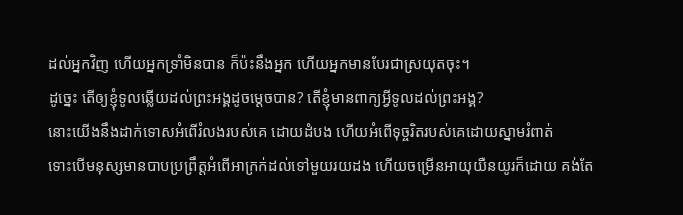ដល់អ្នកវិញ ហើយអ្នកទ្រាំមិនបាន ក៏ប៉ះនឹងអ្នក ហើយអ្នកមានបែរជាស្រយុតចុះ។
ដូច្នេះ តើឲ្យខ្ញុំទូលឆ្លើយដល់ព្រះអង្គដូចម្ដេចបាន? តើខ្ញុំមានពាក្យអ្វីទូលដល់ព្រះអង្គ?
នោះយើងនឹងដាក់ទោសអំពើរំលងរបស់គេ ដោយដំបង ហើយអំពើទុច្ចរិតរបស់គេដោយស្នាមរំពាត់
ទោះបើមនុស្សមានបាបប្រព្រឹត្តអំពើអាក្រក់ដល់ទៅមួយរយដង ហើយចម្រើនអាយុយឺនយូរក៏ដោយ គង់តែ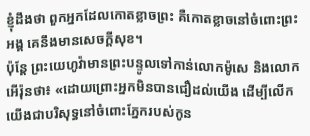ខ្ញុំដឹងថា ពួកអ្នកដែលកោតខ្លាចព្រះ គឺកោតខ្លាចនៅចំពោះព្រះអង្គ គេនឹងមានសេចក្ដីសុខ។
ប៉ុន្តែ ព្រះយេហូវ៉ាមានព្រះបន្ទូលទៅកាន់លោកម៉ូសេ និងលោកអើរ៉ុនថា៖ «ដោយព្រោះអ្នកមិនបានជឿដល់យើង ដើម្បីលើកយើងជាបរិសុទ្ធនៅចំពោះភ្នែករបស់កូន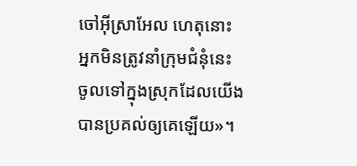ចៅអ៊ីស្រាអែល ហេតុនោះ អ្នកមិនត្រូវនាំក្រុមជំនុំនេះ ចូលទៅក្នុងស្រុកដែលយើងបានប្រគល់ឲ្យគេឡើយ»។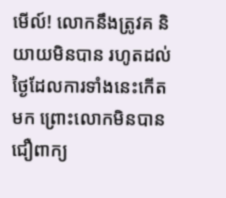មើល៍! លោកនឹងត្រូវគ និយាយមិនបាន រហូតដល់ថ្ងៃដែលការទាំងនេះកើតមក ព្រោះលោកមិនបានជឿពាក្យ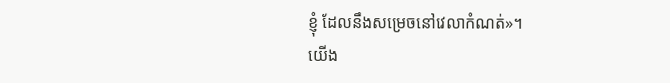ខ្ញុំ ដែលនឹងសម្រេចនៅវេលាកំណត់»។
យើង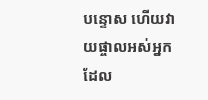បន្ទោស ហើយវាយផ្ចាលអស់អ្នកដែល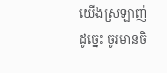យើងស្រឡាញ់ ដូច្នេះ ចូរមានចិ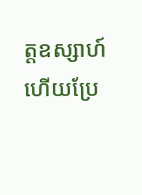ត្តឧស្សាហ៍ ហើយប្រែ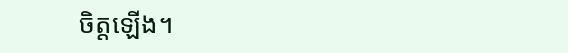ចិត្តឡើង។